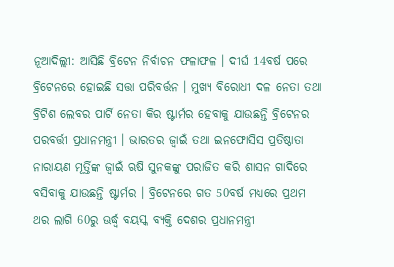ନୂଆଦିଲ୍ଲୀ: ଆସିଛି ବ୍ରିଟେନ ନିର୍ବାଚନ ଫଳାଫଳ । ଦୀର୍ଘ 14ବର୍ଷ ପରେ ବ୍ରିଟେନରେ ହୋଇଛି ସତ୍ତା ପରିବର୍ତ୍ତନ । ମୁଖ୍ୟ ବିରୋଧୀ ଦଳ ନେତା ତଥା ବ୍ରିଟିଶ ଲେବର ପାର୍ଟି ନେତା କିର ଷ୍ଟାର୍ମର ହେବାକୁ ଯାଉଛନ୍ତି ବ୍ରିଟେନର ପରବର୍ତ୍ତୀ ପ୍ରଧାନମନ୍ତ୍ରୀ । ଭାରତର ଜ୍ବାଇଁ ତଥା ଇନଫୋସିସ ପ୍ରତିଷ୍ଠାତା ନାରାୟଣ ମୂର୍ତ୍ତିଙ୍କ ଜ୍ବାଇଁ ଋଷି ସୁନକଙ୍କୁ ପରାଜିତ କରି ଶାସନ ଗାଦିରେ ବସିବାକୁ ଯାଉଛନ୍ତି ଷ୍ଟାର୍ମର । ବ୍ରିଟେନରେ ଗତ 50ବର୍ଷ ମଧ୍ୟରେ ପ୍ରଥମ ଥର ଲାଗି 60ରୁ ଊର୍ଦ୍ଧ୍ବ ବୟସ୍କ ବ୍ୟକ୍ତି ଦେଶର ପ୍ରଧାନମନ୍ତ୍ରୀ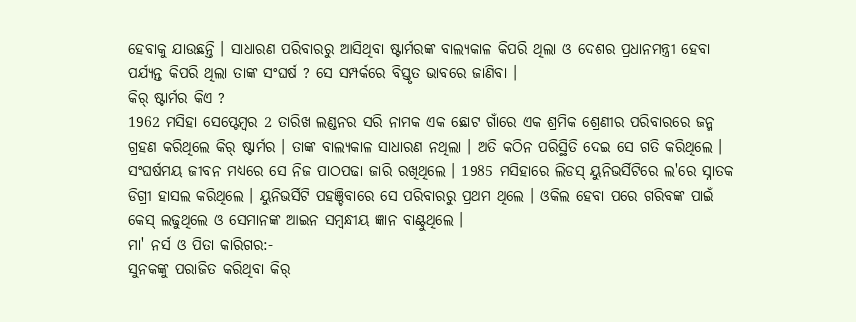ହେବାକୁ ଯାଉଛନ୍ତି । ସାଧାରଣ ପରିବାରରୁ ଆସିଥିବା ଷ୍ଟାର୍ମରଙ୍କ ବାଲ୍ୟକାଳ କିପରି ଥିଲା ଓ ଦେଶର ପ୍ରଧାନମନ୍ତ୍ରୀ ହେବା ପର୍ଯ୍ୟନ୍ତ କିପରି ଥିଲା ତାଙ୍କ ସଂଘର୍ଷ ? ସେ ସମ୍ପର୍କରେ ବିସ୍ତୃତ ଭାବରେ ଜାଣିବା ।
କିର୍ ଷ୍ଟାର୍ମର କିଏ ?
1962 ମସିହା ସେପ୍ଟେମ୍ବର 2 ତାରିଖ ଲଣ୍ଡନର ସରି ନାମକ ଏକ ଛୋଟ ଗାଁରେ ଏକ ଶ୍ରମିକ ଶ୍ରେଣୀର ପରିବାରରେ ଜନ୍ମ ଗ୍ରହଣ କରିଥିଲେ କିର୍ ଷ୍ଟାର୍ମର । ତାଙ୍କ ବାଲ୍ୟକାଳ ସାଧାରଣ ନଥିଲା । ଅତି କଠିନ ପରିସ୍ଥିତି ଦେଇ ସେ ଗତି କରିଥିଲେ । ସଂଘର୍ଷମୟ ଜୀବନ ମଧ୍ୟରେ ସେ ନିଜ ପାଠପଢା ଜାରି ରଖିଥିଲେ । 1985 ମସିହାରେ ଲିଡସ୍ ୟୁନିଭର୍ସିଟିରେ ଲ'ରେ ସ୍ନାତକ ଡିଗ୍ରୀ ହାସଲ କରିଥିଲେ । ୟୁନିଭର୍ସିଟି ପହଞ୍ଚିବାରେ ସେ ପରିବାରରୁ ପ୍ରଥମ ଥିଲେ । ଓକିଲ ହେବା ପରେ ଗରିବଙ୍କ ପାଇଁ କେସ୍ ଲଢୁଥିଲେ ଓ ସେମାନଙ୍କ ଆଇନ ସମ୍ବନ୍ଧୀୟ ଜ୍ଞାନ ବାଣ୍ଟୁଥିଲେ ।
ମା' ନର୍ସ ଓ ପିତା କାରିଗର:-
ସୁନକଙ୍କୁ ପରାଜିତ କରିଥିବା କିର୍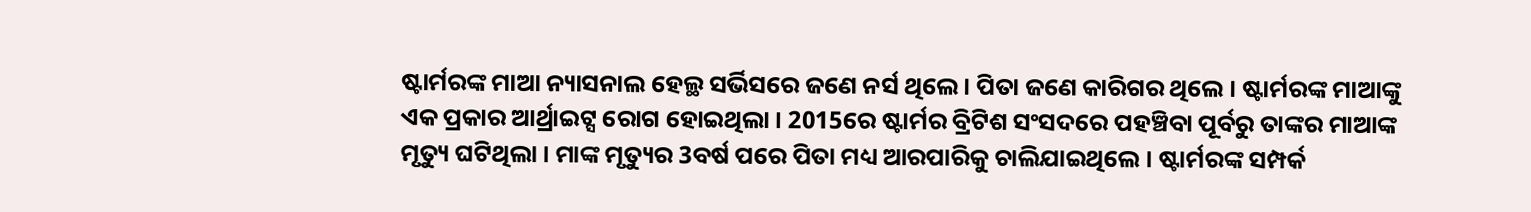ଷ୍ଟାର୍ମରଙ୍କ ମାଆ ନ୍ୟାସନାଲ ହେଲ୍ଥ ସର୍ଭିସରେ ଜଣେ ନର୍ସ ଥିଲେ । ପିତା ଜଣେ କାରିଗର ଥିଲେ । ଷ୍ଟାର୍ମରଙ୍କ ମାଆଙ୍କୁ ଏକ ପ୍ରକାର ଆର୍ଥ୍ରାଇଟ୍ସ ରୋଗ ହୋଇଥିଲା । 2015ରେ ଷ୍ଟାର୍ମର ବ୍ରିଟିଶ ସଂସଦରେ ପହଞ୍ଚିବା ପୂର୍ବରୁ ତାଙ୍କର ମାଆଙ୍କ ମୃତ୍ୟୁ ଘଟିଥିଲା । ମାଙ୍କ ମୃତ୍ୟୁର 3ବର୍ଷ ପରେ ପିତା ମଧ୍ୟ ଆରପାରିକୁ ଚାଲିଯାଇଥିଲେ । ଷ୍ଟାର୍ମରଙ୍କ ସମ୍ପର୍କ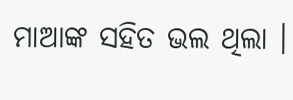ମାଆଙ୍କ ସହିତ ଭଲ ଥିଲା ।